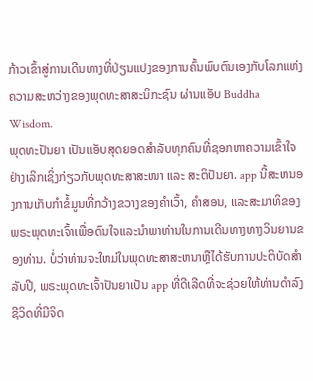ກ້າວເຂົ້າສູ່ການເດີນທາງທີ່ປ່ຽນແປງຂອງການຄົ້ນພົບຕົນເອງກັບໂລກແຫ່ງຄວາມສະຫວ່າງຂອງພຸດທະສາສະນິກະຊົນ ຜ່ານແອັບ Buddha Wisdom.
ພຸດທະປັນຍາ ເປັນແອັບສຸດຍອດສຳລັບທຸກຄົນທີ່ຊອກຫາຄວາມເຂົ້າໃຈຢ່າງເລິກເຊິ່ງກ່ຽວກັບພຸດທະສາສະໜາ ແລະ ສະຕິປັນຍາ. app ນີ້ສະຫນອງການເກັບກໍາຂໍ້ມູນທີ່ກວ້າງຂວາງຂອງຄໍາເວົ້າ, ຄໍາສອນ, ແລະສະມາທິຂອງພຣະພຸດທະເຈົ້າເພື່ອດົນໃຈແລະນໍາພາທ່ານໃນການເດີນທາງທາງວິນຍານຂອງທ່ານ. ບໍ່ວ່າທ່ານຈະໃຫມ່ໃນພຸດທະສາສະຫນາຫຼືໄດ້ຮັບການປະຕິບັດສໍາລັບປີ, ພຣະພຸດທະເຈົ້າປັນຍາເປັນ app ທີ່ດີເລີດທີ່ຈະຊ່ວຍໃຫ້ທ່ານດໍາລົງຊີວິດທີ່ມີຈິດ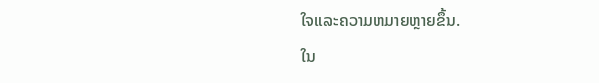ໃຈແລະຄວາມຫມາຍຫຼາຍຂຶ້ນ.
ໃນ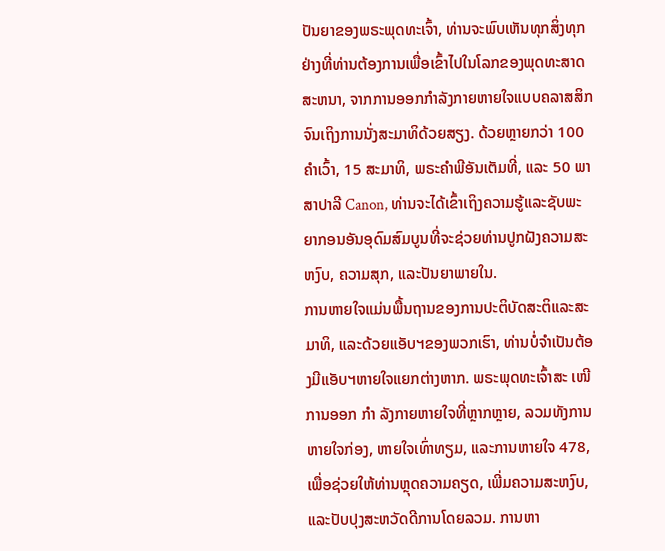ປັນຍາຂອງພຣະພຸດທະເຈົ້າ, ທ່ານຈະພົບເຫັນທຸກສິ່ງທຸກຢ່າງທີ່ທ່ານຕ້ອງການເພື່ອເຂົ້າໄປໃນໂລກຂອງພຸດທະສາດສະຫນາ, ຈາກການອອກກໍາລັງກາຍຫາຍໃຈແບບຄລາສສິກຈົນເຖິງການນັ່ງສະມາທິດ້ວຍສຽງ. ດ້ວຍຫຼາຍກວ່າ 100 ຄໍາເວົ້າ, 15 ສະມາທິ, ພຣະຄໍາພີອັນເຕັມທີ່, ແລະ 50 ພາສາປາລີ Canon, ທ່ານຈະໄດ້ເຂົ້າເຖິງຄວາມຮູ້ແລະຊັບພະຍາກອນອັນອຸດົມສົມບູນທີ່ຈະຊ່ວຍທ່ານປູກຝັງຄວາມສະຫງົບ, ຄວາມສຸກ, ແລະປັນຍາພາຍໃນ.
ການຫາຍໃຈແມ່ນພື້ນຖານຂອງການປະຕິບັດສະຕິແລະສະມາທິ, ແລະດ້ວຍແອັບຯຂອງພວກເຮົາ, ທ່ານບໍ່ຈໍາເປັນຕ້ອງມີແອັບຯຫາຍໃຈແຍກຕ່າງຫາກ. ພຣະພຸດທະເຈົ້າສະ ເໜີ ການອອກ ກຳ ລັງກາຍຫາຍໃຈທີ່ຫຼາກຫຼາຍ, ລວມທັງການຫາຍໃຈກ່ອງ, ຫາຍໃຈເທົ່າທຽມ, ແລະການຫາຍໃຈ 478, ເພື່ອຊ່ວຍໃຫ້ທ່ານຫຼຸດຄວາມຄຽດ, ເພີ່ມຄວາມສະຫງົບ, ແລະປັບປຸງສະຫວັດດີການໂດຍລວມ. ການຫາ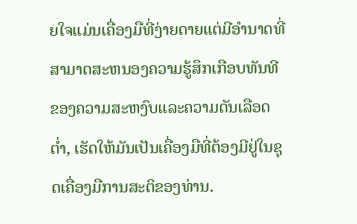ຍໃຈແມ່ນເຄື່ອງມືທີ່ງ່າຍດາຍແຕ່ມີອໍານາດທີ່ສາມາດສະຫນອງຄວາມຮູ້ສຶກເກືອບທັນທີຂອງຄວາມສະຫງົບແລະຄວາມດັນເລືອດຕ່ຳ, ເຮັດໃຫ້ມັນເປັນເຄື່ອງມືທີ່ຕ້ອງມີຢູ່ໃນຊຸດເຄື່ອງມືການສະຕິຂອງທ່ານ.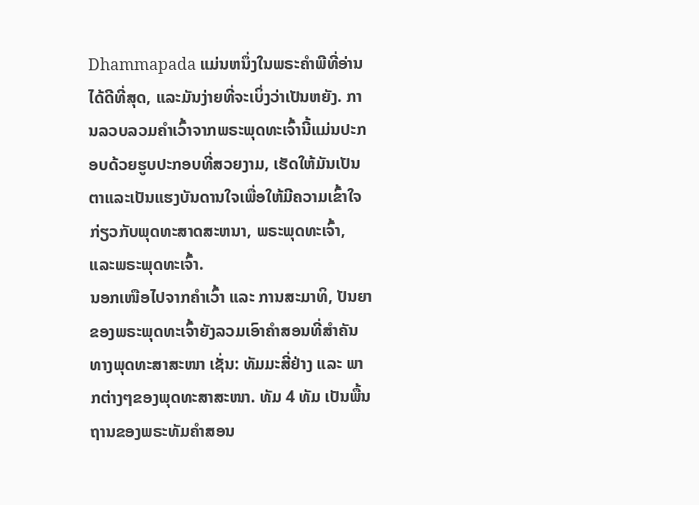Dhammapada ແມ່ນຫນຶ່ງໃນພຣະຄໍາພີທີ່ອ່ານໄດ້ດີທີ່ສຸດ, ແລະມັນງ່າຍທີ່ຈະເບິ່ງວ່າເປັນຫຍັງ. ການລວບລວມຄໍາເວົ້າຈາກພຣະພຸດທະເຈົ້ານີ້ແມ່ນປະກອບດ້ວຍຮູບປະກອບທີ່ສວຍງາມ, ເຮັດໃຫ້ມັນເປັນຕາແລະເປັນແຮງບັນດານໃຈເພື່ອໃຫ້ມີຄວາມເຂົ້າໃຈກ່ຽວກັບພຸດທະສາດສະຫນາ, ພຣະພຸດທະເຈົ້າ, ແລະພຣະພຸດທະເຈົ້າ.
ນອກເໜືອໄປຈາກຄຳເວົ້າ ແລະ ການສະມາທິ, ປັນຍາຂອງພຣະພຸດທະເຈົ້າຍັງລວມເອົາຄຳສອນທີ່ສຳຄັນທາງພຸດທະສາສະໜາ ເຊັ່ນ: ທັມມະສີ່ຢ່າງ ແລະ ພາກຕ່າງໆຂອງພຸດທະສາສະໜາ. ທັມ 4 ທັມ ເປັນພື້ນຖານຂອງພຣະທັມຄຳສອນ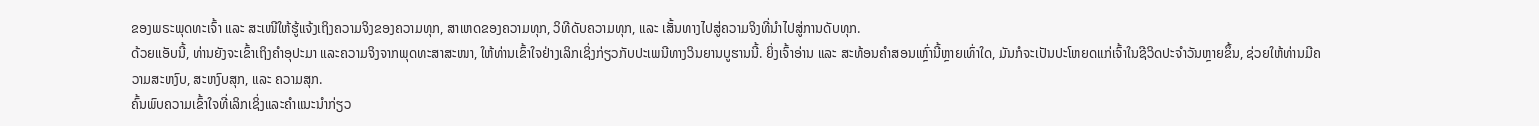ຂອງພຣະພຸດທະເຈົ້າ ແລະ ສະເໜີໃຫ້ຮູ້ແຈ້ງເຖິງຄວາມຈິງຂອງຄວາມທຸກ, ສາເຫດຂອງຄວາມທຸກ, ວິທີດັບຄວາມທຸກ, ແລະ ເສັ້ນທາງໄປສູ່ຄວາມຈິງທີ່ນຳໄປສູ່ການດັບທຸກ.
ດ້ວຍແອັບນີ້, ທ່ານຍັງຈະເຂົ້າເຖິງຄຳອຸປະມາ ແລະຄວາມຈິງຈາກພຸດທະສາສະໜາ, ໃຫ້ທ່ານເຂົ້າໃຈຢ່າງເລິກເຊິ່ງກ່ຽວກັບປະເພນີທາງວິນຍານບູຮານນີ້. ຍິ່ງເຈົ້າອ່ານ ແລະ ສະທ້ອນຄຳສອນເຫຼົ່ານີ້ຫຼາຍເທົ່າໃດ, ມັນກໍຈະເປັນປະໂຫຍດແກ່ເຈົ້າໃນຊີວິດປະຈຳວັນຫຼາຍຂຶ້ນ, ຊ່ວຍໃຫ້ທ່ານມີຄວາມສະຫງົບ, ສະຫງົບສຸກ, ແລະ ຄວາມສຸກ.
ຄົ້ນພົບຄວາມເຂົ້າໃຈທີ່ເລິກເຊິ່ງແລະຄໍາແນະນໍາກ່ຽວ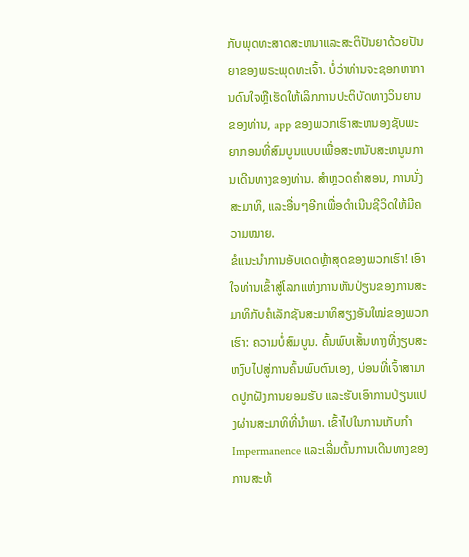ກັບພຸດທະສາດສະຫນາແລະສະຕິປັນຍາດ້ວຍປັນຍາຂອງພຣະພຸດທະເຈົ້າ. ບໍ່ວ່າທ່ານຈະຊອກຫາການດົນໃຈຫຼືເຮັດໃຫ້ເລິກການປະຕິບັດທາງວິນຍານຂອງທ່ານ, app ຂອງພວກເຮົາສະຫນອງຊັບພະຍາກອນທີ່ສົມບູນແບບເພື່ອສະຫນັບສະຫນູນການເດີນທາງຂອງທ່ານ. ສຳຫຼວດຄຳສອນ, ການນັ່ງສະມາທິ, ແລະອື່ນໆອີກເພື່ອດຳເນີນຊີວິດໃຫ້ມີຄວາມໝາຍ.
ຂໍແນະນຳການອັບເດດຫຼ້າສຸດຂອງພວກເຮົາ! ເອົາໃຈທ່ານເຂົ້າສູ່ໂລກແຫ່ງການຫັນປ່ຽນຂອງການສະມາທິກັບຄໍເລັກຊັນສະມາທິສຽງອັນໃໝ່ຂອງພວກເຮົາ: ຄວາມບໍ່ສົມບູນ. ຄົ້ນພົບເສັ້ນທາງທີ່ງຽບສະຫງົບໄປສູ່ການຄົ້ນພົບຕົນເອງ, ບ່ອນທີ່ເຈົ້າສາມາດປູກຝັງການຍອມຮັບ ແລະຮັບເອົາການປ່ຽນແປງຜ່ານສະມາທິທີ່ນໍາພາ. ເຂົ້າໄປໃນການເກັບກໍາ Impermanence ແລະເລີ່ມຕົ້ນການເດີນທາງຂອງການສະທ້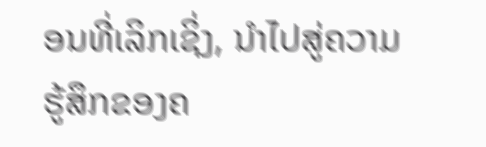ອນທີ່ເລິກເຊິ່ງ, ນໍາໄປສູ່ຄວາມຮູ້ສຶກຂອງຄ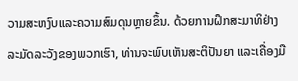ວາມສະຫງົບແລະຄວາມສົມດຸນຫຼາຍຂຶ້ນ. ດ້ວຍການຝຶກສະມາທິຢ່າງລະມັດລະວັງຂອງພວກເຮົາ, ທ່ານຈະພົບເຫັນສະຕິປັນຍາ ແລະເຄື່ອງມື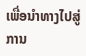ເພື່ອນຳທາງໄປສູ່ການ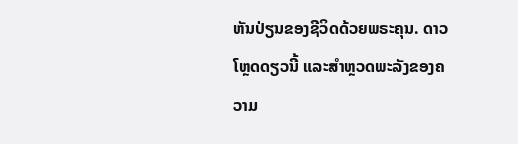ຫັນປ່ຽນຂອງຊີວິດດ້ວຍພຣະຄຸນ. ດາວໂຫຼດດຽວນີ້ ແລະສຳຫຼວດພະລັງຂອງຄວາມ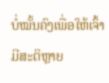ບໍ່ໝັ້ນຄົງເພື່ອໃຫ້ເຈົ້າມີສະຕິຫຼາຍ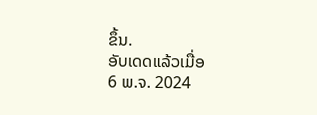ຂຶ້ນ.
ອັບເດດແລ້ວເມື່ອ
6 ພ.ຈ. 2024